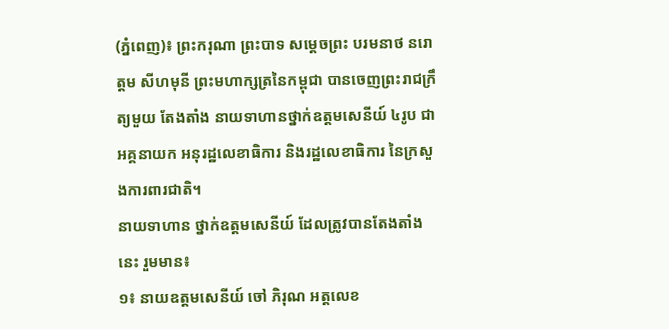(ភ្នំពេញ)៖ ព្រះករុណា ព្រះបាទ សម្តេចព្រះ បរមនាថ នរោត្តម សីហមុនី ព្រះមហាក្សត្រនៃកម្ពុជា បានចេញព្រះរាជក្រឹត្យមួយ តែងតាំង នាយទាហានថ្នាក់ឧត្តមសេនីយ៍ ៤រូប ជាអគ្គនាយក អនុរដ្ឋលេខាធិការ និងរដ្ឋលេខាធិការ នៃក្រសួងការពារជាតិ។
នាយទាហាន ថ្នាក់ឧត្តមសេនីយ៍ ដែលត្រូវបានតែងតាំងនេះ រួមមាន៖
១៖ នាយឧត្តមសេនីយ៍ ចៅ ភិរុណ អត្តលេខ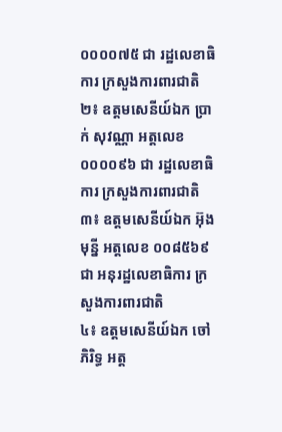០០០០៧៥ ជា រដ្ឋលេខាធិការ ក្រសួងការពារជាតិ
២៖ ឧត្តមសេនីយ៍ឯក ប្រាក់ សុវណ្ណា អត្តលេខ ០០០០៩៦ ជា រដ្ឋលេខាធិការ ក្រសួងការពារជាតិ
៣៖ ឧត្តមសេនីយ៍ឯក អ៊ុង មុន្នី អត្តលេខ ០០៨៥៦៩ ជា អនុរដ្ឋលេខាធិការ ក្រសួងការពារជាតិ
៤៖ ឧត្តមសេនីយ៍ឯក ចៅ ភិរិទ្ធ អត្ត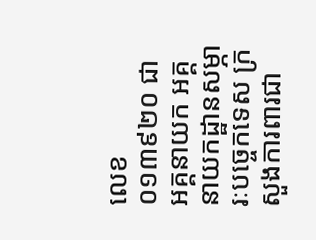លេខ ០១៣៩២០ ជា អគ្គនាយក អគ្គនាយកដ្ឋានសម្ភារៈបច្ចេកទេស ក្រសួងការពារជា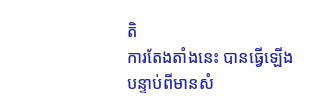តិ
ការតែងតាំងនេះ បានធ្វើឡើងបន្ទាប់ពីមានសំ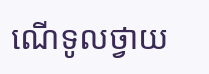ណើទូលថ្វាយ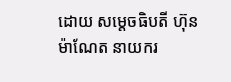ដោយ សម្តេចធិបតី ហ៊ុន ម៉ាណែត នាយករ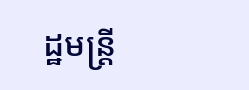ដ្ឋមន្រ្តី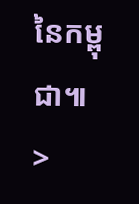នៃកម្ពុជា៕
>